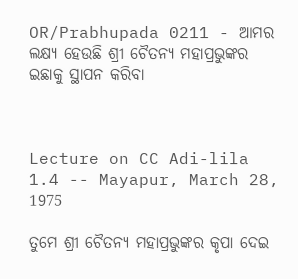OR/Prabhupada 0211 - ଆମର ଲକ୍ଷ୍ୟ ହେଉଛି ଶ୍ରୀ ଚୈତନ୍ୟ ମହାପ୍ରଭୁଙ୍କର ଇଛାକୁ ସ୍ଥାପନ କରିବା



Lecture on CC Adi-lila 1.4 -- Mayapur, March 28, 1975

ତୁମେ ଶ୍ରୀ ଚୈତନ୍ୟ ମହାପ୍ରଭୁଙ୍କର କୃପା ଦେଇ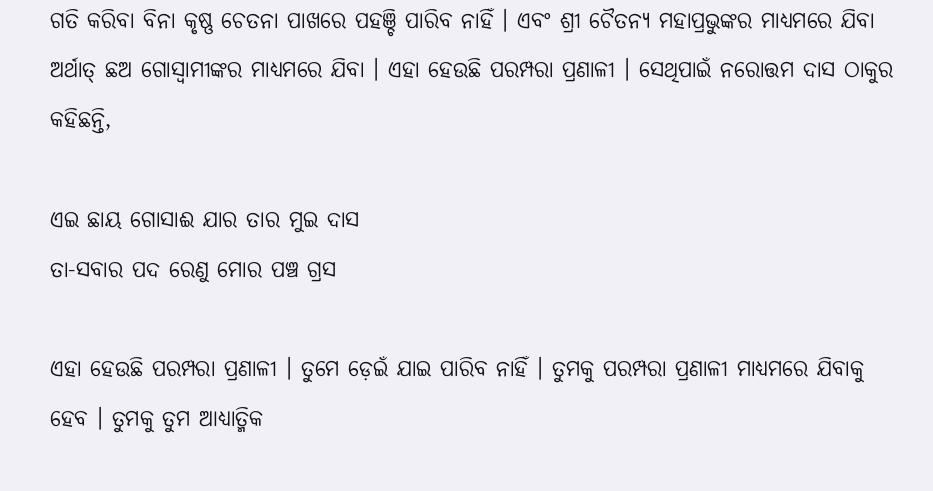ଗତି କରିବା ବିନା କୃଷ୍ଣ ଚେତନା ପାଖରେ ପହଞ୍ଚି ପାରିବ ନାହିଁ । ଏବଂ ଶ୍ରୀ ଚୈତନ୍ୟ ମହାପ୍ରଭୁଙ୍କର ମାଧ୍ୟମରେ ଯିବା ଅର୍ଥାତ୍ ଛଅ ଗୋସ୍ଵାମୀଙ୍କର ମାଧ୍ୟମରେ ଯିବା । ଏହା ହେଉଛି ପରମ୍ପରା ପ୍ରଣାଳୀ । ସେଥିପାଇଁ ନରୋତ୍ତମ ଦାସ ଠାକୁର କହିଛନ୍ତି,

ଏଇ ଛାୟ ଗୋସାଈ ଯାର ତାର ମୁଇ ଦାସ
ତା-ସବାର ପଦ ରେଣୁ ମୋର ପଞ୍ଚ ଗ୍ରସ

ଏହା ହେଉଛି ପରମ୍ପରା ପ୍ରଣାଳୀ । ତୁମେ ଡ଼େଇଁ ଯାଇ ପାରିବ ନାହିଁ । ତୁମକୁ ପରମ୍ପରା ପ୍ରଣାଳୀ ମାଧ୍ୟମରେ ଯିବାକୁ ହେବ । ତୁମକୁ ତୁମ ଆଧ୍ୟାତ୍ମିକ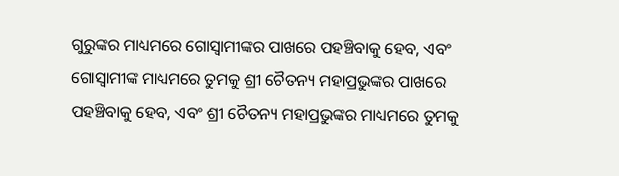ଗୁରୁଙ୍କର ମାଧ୍ୟମରେ ଗୋସ୍ଵାମୀଙ୍କର ପାଖରେ ପହଞ୍ଚିବାକୁ ହେବ, ଏବଂ ଗୋସ୍ଵାମୀଙ୍କ ମାଧ୍ୟମରେ ତୁମକୁ ଶ୍ରୀ ଚୈତନ୍ୟ ମହାପ୍ରଭୁଙ୍କର ପାଖରେ ପହଞ୍ଚିବାକୁ ହେବ, ଏବଂ ଶ୍ରୀ ଚୈତନ୍ୟ ମହାପ୍ରଭୁଙ୍କର ମାଧ୍ୟମରେ ତୁମକୁ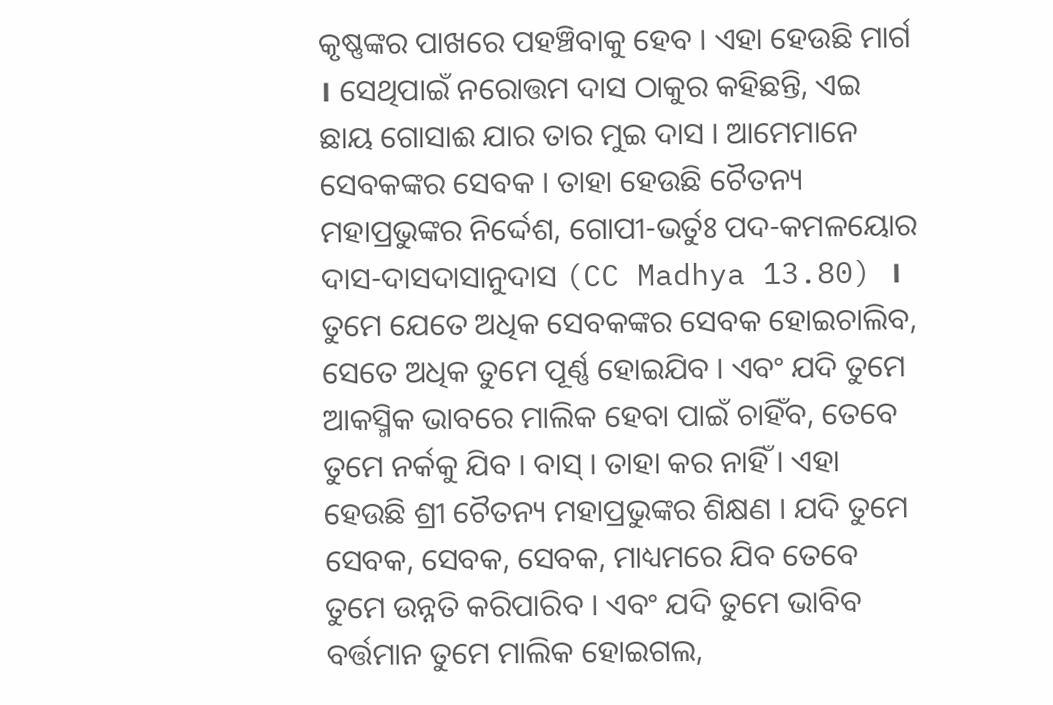କୃଷ୍ଣଙ୍କର ପାଖରେ ପହଞ୍ଚିବାକୁ ହେବ । ଏହା ହେଉଛି ମାର୍ଗ । ସେଥିପାଇଁ ନରୋତ୍ତମ ଦାସ ଠାକୁର କହିଛନ୍ତି, ଏଇ ଛାୟ ଗୋସାଈ ଯାର ତାର ମୁଇ ଦାସ । ଆମେମାନେ ସେବକଙ୍କର ସେବକ । ତାହା ହେଉଛି ଚୈତନ୍ୟ ମହାପ୍ରଭୁଙ୍କର ନିର୍ଦ୍ଦେଶ, ଗୋପୀ-ଭର୍ତୁଃ ପଦ-କମଳୟୋର ଦାସ-ଦାସଦାସାନୁଦାସ (CC Madhya 13.80) । ତୁମେ ଯେତେ ଅଧିକ ସେବକଙ୍କର ସେବକ ହୋଇଚାଲିବ, ସେତେ ଅଧିକ ତୁମେ ପୂର୍ଣ୍ଣ ହୋଇଯିବ । ଏବଂ ଯଦି ତୁମେ ଆକସ୍ମିକ ଭାବରେ ମାଲିକ ହେବା ପାଇଁ ଚାହିଁବ, ତେବେ ତୁମେ ନର୍କକୁ ଯିବ । ବାସ୍ । ତାହା କର ନାହିଁ । ଏହା ହେଉଛି ଶ୍ରୀ ଚୈତନ୍ୟ ମହାପ୍ରଭୁଙ୍କର ଶିକ୍ଷଣ । ଯଦି ତୁମେ ସେବକ, ସେବକ, ସେବକ, ମାଧ୍ୟମରେ ଯିବ ତେବେ ତୁମେ ଉନ୍ନତି କରିପାରିବ । ଏବଂ ଯଦି ତୁମେ ଭାବିବ ବର୍ତ୍ତମାନ ତୁମେ ମାଲିକ ହୋଇଗଲ,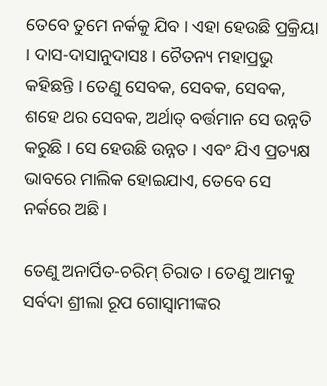ତେବେ ତୁମେ ନର୍କକୁ ଯିବ । ଏହା ହେଉଛି ପ୍ରକ୍ରିୟା । ଦାସ-ଦାସାନୁଦାସଃ । ଚୈତନ୍ୟ ମହାପ୍ରଭୁ କହିଛନ୍ତି । ତେଣୁ ସେବକ, ସେବକ, ସେବକ, ଶହେ ଥର ସେବକ, ଅର୍ଥାତ୍ ବର୍ତ୍ତମାନ ସେ ଉନ୍ନତି କରୁଛି । ସେ ହେଉଛି ଉନ୍ନତ । ଏବଂ ଯିଏ ପ୍ରତ୍ୟକ୍ଷ ଭାବରେ ମାଲିକ ହୋଇଯାଏ, ତେବେ ସେ ନର୍କରେ ଅଛି ।

ତେଣୁ ଅନାର୍ପିତ-ଚରିମ୍ ଚିରାତ । ତେଣୁ ଆମକୁ ସର୍ବଦା ଶ୍ରୀଲା ରୂପ ଗୋସ୍ଵାମୀଙ୍କର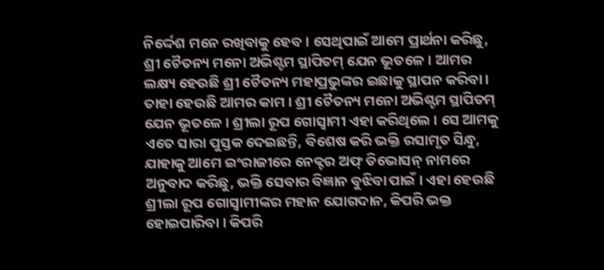ନିର୍ଦ୍ଦେଶ ମନେ ରଖିବାକୁ ହେବ । ସେଥିପାଇଁ ଆମେ ପ୍ରାର୍ଥନା କରିଛୁ, ଶ୍ରୀ ଚୈତନ୍ୟ ମନୋ ଅଭିଶ୍ଟମ ସ୍ଥାପିତମ୍ ଯେନ ଭୂତଳେ । ଆମର ଲକ୍ଷ୍ୟ ହେଉଛି ଶ୍ରୀ ଚୈତନ୍ୟ ମହାପ୍ରଭୁଙ୍କର ଇଛାକୁ ସ୍ଥାପନ କରିବା । ତାହା ହେଉଛି ଆମର କାମ । ଶ୍ରୀ ଚୈତନ୍ୟ ମନୋ ଅଭିଶ୍ଟମ ସ୍ଥାପିତମ୍ ଯେନ ଭୂତଳେ । ଶ୍ରୀଲା ରୂପ ଗୋସ୍ଵାମୀ ଏହା କରିଥିଲେ । ସେ ଆମକୁ ଏତେ ସାରା ପୁସ୍ତକ ଦେଇଛନ୍ତି, ବିଶେଷ କରି ଭକ୍ତି ରସାମୃତ ସିନ୍ଧୁ, ଯାହାକୁ ଆମେ ଇଂରାଜୀରେ ନେକ୍ଟର ଅଫ୍ ଡିଭୋସନ୍ ନାମରେ ଅନୁବାଦ କରିଛୁ, ଭକ୍ତି ସେବାର ବିଜ୍ଞାନ ବୁଝିବା ପାଇଁ । ଏହା ହେଉଛି ଶ୍ରୀଲା ରୂପ ଗୋସ୍ଵାମୀଙ୍କର ମହାନ ଯୋଗଦାନ, କିପରି ଭକ୍ତ ହୋଇପାରିବା । କିପରି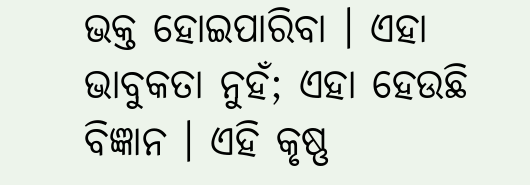ଭକ୍ତ ହୋଇପାରିବା । ଏହା ଭାବୁକତା ନୁହଁ; ଏହା ହେଉଛି ବିଜ୍ଞାନ । ଏହି କୃଷ୍ଣ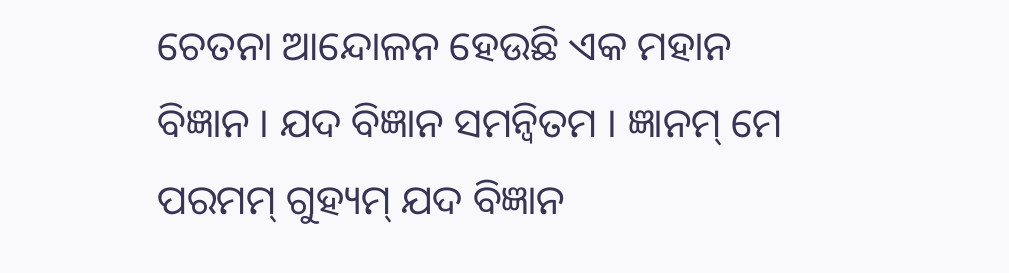ଚେତନା ଆନ୍ଦୋଳନ ହେଉଛି ଏକ ମହାନ ବିଜ୍ଞାନ । ଯଦ ବିଜ୍ଞାନ ସମନ୍ଵିତମ । ଜ୍ଞାନମ୍ ମେ ପରମମ୍ ଗୁହ୍ୟମ୍ ଯଦ ବିଜ୍ଞାନ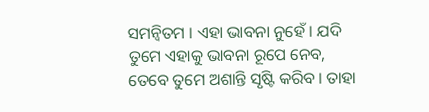ସମନ୍ଵିତମ । ଏହା ଭାବନା ନୁହେଁ । ଯଦି ତୁମେ ଏହାକୁ ଭାବନା ରୂପେ ନେବ, ତେବେ ତୁମେ ଅଶାନ୍ତି ସୃଷ୍ଟି କରିବ । ତାହା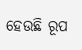ହେଉଛି ରୂପ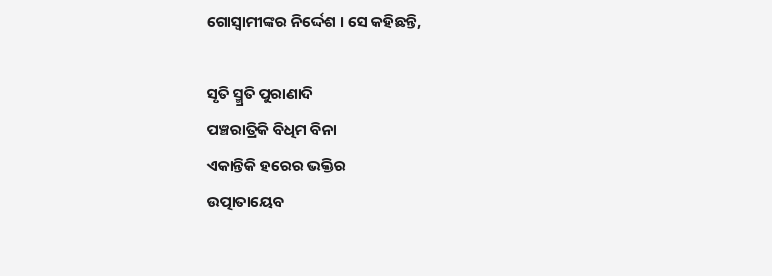ଗୋସ୍ଵାମୀଙ୍କର ନିର୍ଦ୍ଦେଶ । ସେ କହିଛନ୍ତି,

ସୃତି ସ୍ମ୍ରତି ପୁରାଣାଦି
ପଞ୍ଚରାତ୍ରିକି ବିଧିମ ବିନା
ଏକାନ୍ତିକି ହରେର ଭକ୍ତିର
ଉତ୍ପାତାୟେବ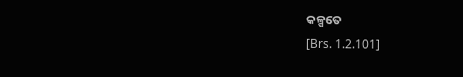କଳ୍ପତେ
[Brs. 1.2.101]